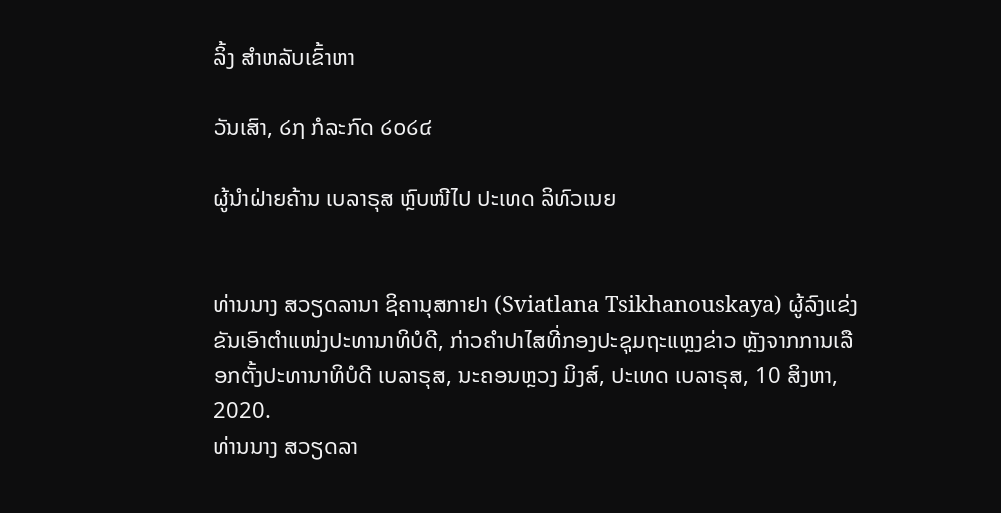ລິ້ງ ສຳຫລັບເຂົ້າຫາ

ວັນເສົາ, ໒໗ ກໍລະກົດ ໒໐໒໔

ຜູ້ນຳຝ່າຍຄ້ານ ເບລາຣຸສ ຫຼົບໜີໄປ ປະເທດ ລິທົວເນຍ


ທ່ານນາງ ສວຽດລານາ ຊິຄານຸສກາຢາ (Sviatlana Tsikhanouskaya) ຜູ້ລົງແຂ່ງຂັນເອົາຕຳແໜ່ງປະທານາທິບໍດີ, ກ່າວຄຳປາໄສທີ່ກອງປະຊຸມຖະແຫຼງຂ່າວ ຫຼັງຈາກການເລືອກຕັ້ງປະທານາທິບໍດີ ເບລາຣຸສ, ນະຄອນຫຼວງ ມິງສ໌, ປະເທດ ເບລາຣຸສ, 10 ສິງຫາ, 2020.
ທ່ານນາງ ສວຽດລາ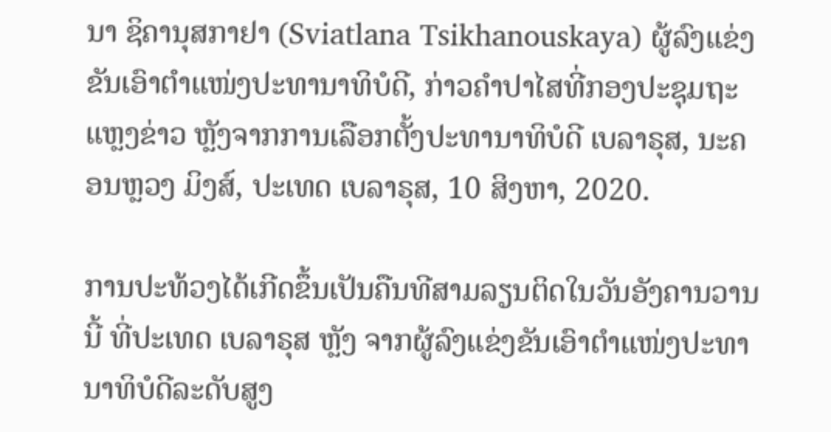ນາ ຊິຄານຸສກາຢາ (Sviatlana Tsikhanouskaya) ຜູ້ລົງແຂ່ງຂັນເອົາຕຳແໜ່ງປະທານາທິບໍດີ, ກ່າວຄຳປາໄສທີ່ກອງປະຊຸມຖະແຫຼງຂ່າວ ຫຼັງຈາກການເລືອກຕັ້ງປະທານາທິບໍດີ ເບລາຣຸສ, ນະຄອນຫຼວງ ມິງສ໌, ປະເທດ ເບລາຣຸສ, 10 ສິງຫາ, 2020.

ການປະທ້ວງໄດ້ເກີດຂຶ້ນເປັນຄືນທີສາມລຽນຕິດໃນວັນອັງຄານວານນີ້ ທີ່ປະເທດ ເບລາຣຸສ ຫຼັງ ຈາກຜູ້ລົງແຂ່ງຂັນເອົາຕຳແໜ່ງປະທານາທິບໍດີລະດັບສູງ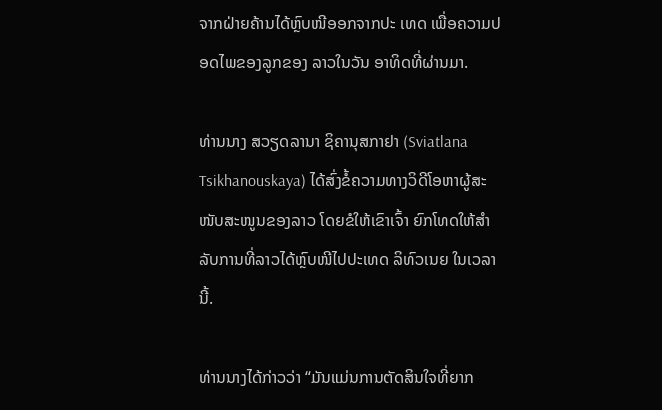ຈາກຝ່າຍຄ້ານໄດ້ຫຼົບໜີອອກຈາກປະ ເທດ ເພື່ອຄວາມປອດໄພຂອງລູກຂອງ ລາວໃນວັນ ອາທິດທີ່ຜ່ານມາ.

ທ່ານນາງ ສວຽດລານາ ຊິຄານຸສກາຢາ (Sviatlana Tsikhanouskaya) ໄດ້ສົ່ງຂໍ້ຄວາມທາງວິດີໂອຫາຜູ້ສະໜັບສະໜູນຂອງລາວ ໂດຍຂໍໃຫ້ເຂົາເຈົ້າ ຍົກໂທດໃຫ້ສຳລັບການທີ່ລາວໄດ້ຫຼົບໜີໄປປະເທດ ລິທົວເນຍ ໃນເວລານີ້.

ທ່ານນາງໄດ້ກ່າວວ່າ “ມັນແມ່ນການຕັດສິນໃຈທີ່ຍາກ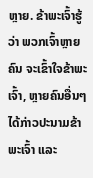ຫຼາຍ. ຂ້າພະເຈົ້າຮູ້ວ່າ ພວກເຈົ້າຫຼາຍຄົນ ຈະເຂົ້າໃຈຂ້າພະເຈົ້າ, ຫຼາຍຄົນອື່ນໆໄດ້ກ່າວປະນາມຂ້າພະເຈົ້າ ແລະ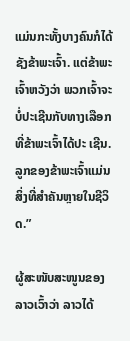ແມ່ນກະທັ້ງບາງຄົນກໍໄດ້ຊັງຂ້າພະເຈົ້າ. ແຕ່ຂ້າພະເຈົ້າຫວັງວ່າ ພວກເຈົ້າຈະບໍ່ປະເຊີນກັບທາງເລືອກ ທີ່ຂ້າພະເຈົ້າໄດ້ປະ ເຊີນ. ລູກຂອງຂ້າພະເຈົ້າແມ່ນສິ່ງທີ່ສຳຄັນຫຼາຍໃນຊີວິດ.”

ຜູ້ສະໜັບສະໜູນຂອງລາວເວົ້າວ່າ ລາວໄດ້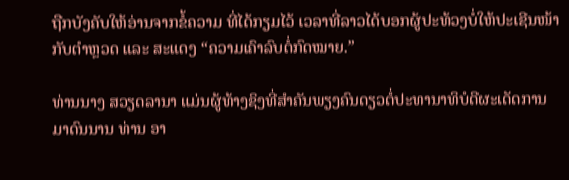ຖືກບັງຄັບໃຫ້ອ່ານຈາກຂໍ້ຄວາມ ທີ່ໄດ້ກຽມໄວ້ ເວລາທີ່ລາວໄດ້ບອກຜູ້ປະທ້ວງບໍ່ໃຫ້ປະເຊີນໜ້າກັບຕຳຫຼວດ ແລະ ສະແດງ “ຄວາມເຄົາລົບຕໍ່ກົດໝາຍ.”

ທ່ານນາງ ສວຽດລານາ ແມ່ນຜູ້ທ້າງຊິງທີ່ສຳຄັນພຽງຄົນດຽວຕໍ່ປະທານາທິບໍດີຜະເດັດການມາດົນນານ ທ່ານ ອາ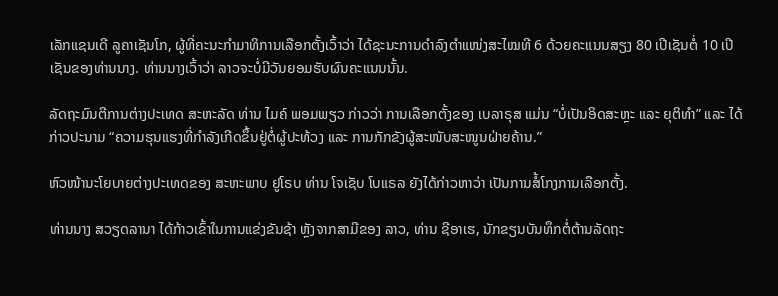ເລັກແຊນເດີ ລູຄາເຊັນໂກ, ຜູ້ທີ່ຄະນະກຳມາທິການເລືອກຕັ້ງເວົ້າວ່າ ໄດ້ຊະນະການດຳລົງຕຳແໜ່ງສະໄໝທີ 6 ດ້ວຍຄະແນນສຽງ 80 ເປີເຊັນຕໍ່ 10 ເປີເຊັນຂອງທ່ານນາງ. ທ່ານນາງເວົ້າວ່າ ລາວຈະບໍ່ມີວັນຍອມຮັບຜົນຄະແນນນັ້ນ.

ລັດຖະມົນຕີການຕ່າງປະເທດ ສະຫະລັດ ທ່ານ ໄມຄ໌ ພອມພຽວ ກ່າວວ່າ ການເລືອກຕັ້ງຂອງ ເບລາຣຸສ ແມ່ນ “ບໍ່ເປັນອິດສະຫຼະ ແລະ ຍຸຕິທຳ” ແລະ ໄດ້ກ່າວປະນາມ “ຄວາມຮຸນແຮງທີ່ກຳລັງເກີດຂຶ້ນຢູ່ຕໍ່ຜູ້ປະທ້ວງ ແລະ ການກັກຂັງຜູ້ສະໜັບສະໜູນຝ່າຍຄ້ານ.”

ຫົວໜ້ານະໂຍບາຍຕ່າງປະເທດຂອງ ສະຫະພາບ ຢູໂຣບ ທ່ານ ໂຈເຊັບ ໂບແຣລ ຍັງໄດ້ກ່າວຫາວ່າ ເປັນການສໍ້ໂກງການເລືອກຕັ້ງ.

ທ່ານນາງ ສວຽດລານາ ໄດ້ກ້າວເຂົ້າໃນການແຂ່ງຂັນຊ້າ ຫຼັງຈາກສາມີຂອງ ລາວ, ທ່ານ ຊີອາເຮ, ນັກຂຽນບັນທຶກຕໍ່ຕ້ານລັດຖະ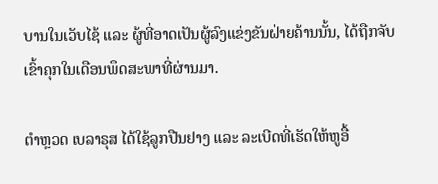ບານໃນເວັບໄຊ້ ແລະ ຜູ້ທີ່ອາດເປັນຜູ້ລົງແຂ່ງຂັນຝ່າຍຄ້ານນັ້ນ, ໄດ້ຖືກຈັບເຂົ້າຄຸກໃນເດືອນພຶດສະພາທີ່ຜ່ານມາ.

ຕຳຫຼວດ ເບລາຣຸສ ໄດ້ໃຊ້ລູກປືນຢາງ ແລະ ລະເບີດທີ່ເຮັດໃຫ້ຫູອື້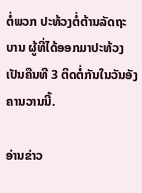ຕໍ່ພວກ ປະທ້ວງຕໍ່ຕ້ານລັດຖະ ບານ ຜູ້ທີ່ໄດ້ອອກມາປະທ້ວງເປັນຄືນທີ 3 ຕິດຕໍ່ກັນໃນວັນອັງຄານວານນີ້.

ອ່ານຂ່າວ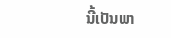ນີ້ເປັນພາ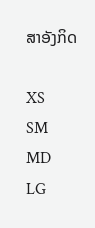ສາອັງກິດ

XS
SM
MD
LG